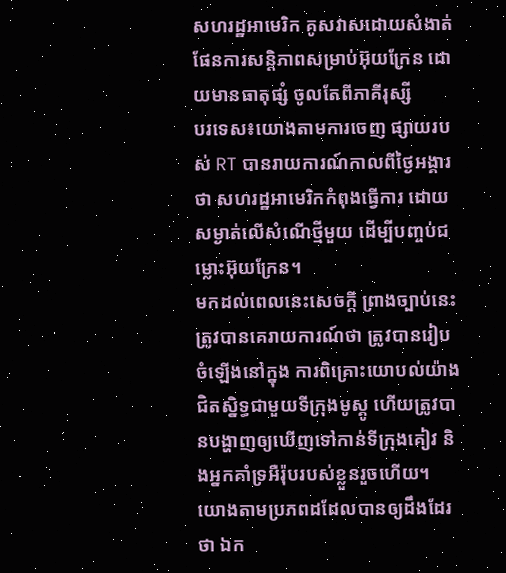សហរដ្ឋអាមេរិក គូសវាសដោយសំងាត់ ផែនការសន្តិភាពសម្រាប់អ៊ុយក្រែន ដោយមានធាតុផ្សំ ចូលតែពីភាគីរុស្សី
បរទេស៖យោងតាមការចេញ ផ្សាយរបស់ RT បានរាយការណ៍កាលពីថ្ងៃអង្គារថា សហរដ្ឋអាមេរិកកំពុងធ្វើការ ដោយសម្ងាត់លើសំណើថ្មីមួយ ដើម្បីបញ្ចប់ជម្លោះអ៊ុយក្រែន។
មកដល់ពេលនេះសេចក្តី ព្រាងច្បាប់នេះ ត្រូវបានគេរាយការណ៍ថា ត្រូវបានរៀបចំឡើងនៅក្នុង ការពិគ្រោះយោបល់យ៉ាង ជិតស្និទ្ធជាមួយទីក្រុងមូស្គូ ហើយត្រូវបានបង្ហាញឲ្យឃើញទៅកាន់ទីក្រុងគៀវ និងអ្នកគាំទ្រអឺរ៉ុបរបស់ខ្លួនរួចហើយ។
យោងតាមប្រភពដដែលបានឲ្យដឹងដែរថា ឯក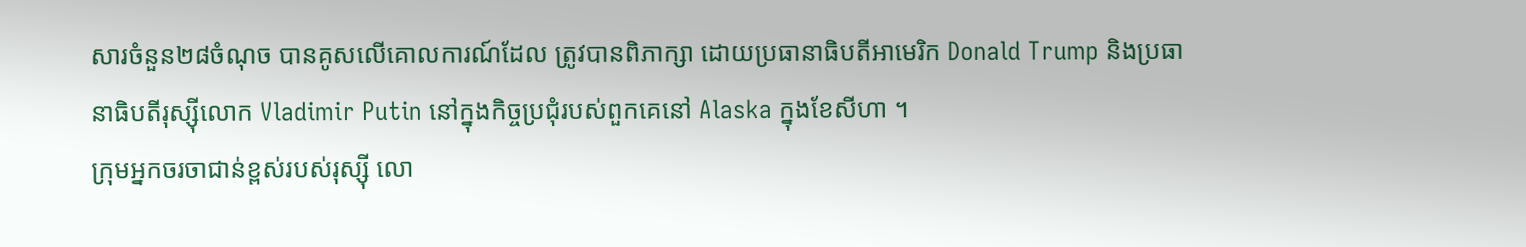សារចំនួន២៨ចំណុច បានគូសលើគោលការណ៍ដែល ត្រូវបានពិភាក្សា ដោយប្រធានាធិបតីអាមេរិក Donald Trump និងប្រធានាធិបតីរុស្ស៊ីលោក Vladimir Putin នៅក្នុងកិច្ចប្រជុំរបស់ពួកគេនៅ Alaska ក្នុងខែសីហា ។
ក្រុមអ្នកចរចាជាន់ខ្ពស់របស់រុស្ស៊ី លោ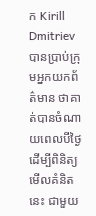ក Kirill Dmitriev បានប្រាប់ក្រុមអ្នកយកព័ត៌មាន ថាគាត់បានចំណាយពេលបីថ្ងៃ ដើម្បីពិនិត្យមើលគំនិតនេះ ជាមួយ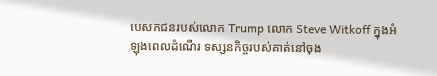បេសកជនរបស់លោក Trump លោក Steve Witkoff ក្នុងអំឡុងពេលដំណើរ ទស្សនកិច្ចរបស់គាត់នៅចុង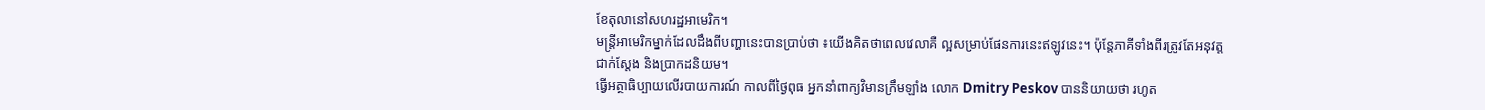ខែតុលានៅសហរដ្ឋអាមេរិក។
មន្ត្រីអាមេរិកម្នាក់ដែលដឹងពីបញ្ហានេះបានប្រាប់ថា ៖យើងគិតថាពេលវេលាគឺ ល្អសម្រាប់ផែនការនេះឥឡូវនេះ។ ប៉ុន្តែភាគីទាំងពីរត្រូវតែអនុវត្តជាក់ស្តែង និងប្រាកដនិយម។
ធ្វើអត្ថាធិប្បាយលើរបាយការណ៍ កាលពីថ្ងៃពុធ អ្នកនាំពាក្យវិមានក្រឹមឡាំង លោក Dmitry Peskov បាននិយាយថា រហូត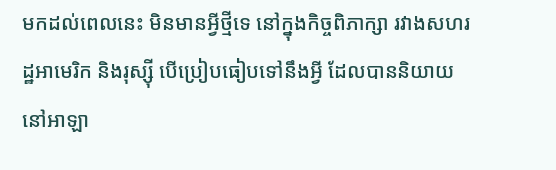មកដល់ពេលនេះ មិនមានអ្វីថ្មីទេ នៅក្នុងកិច្ចពិភាក្សា រវាងសហរដ្ឋអាមេរិក និងរុស្ស៊ី បើប្រៀបធៀបទៅនឹងអ្វី ដែលបាននិយាយនៅអាឡា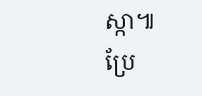ស្កា៕
ប្រែ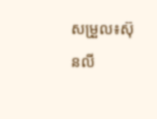សម្រួល៖ស៊ុនលី